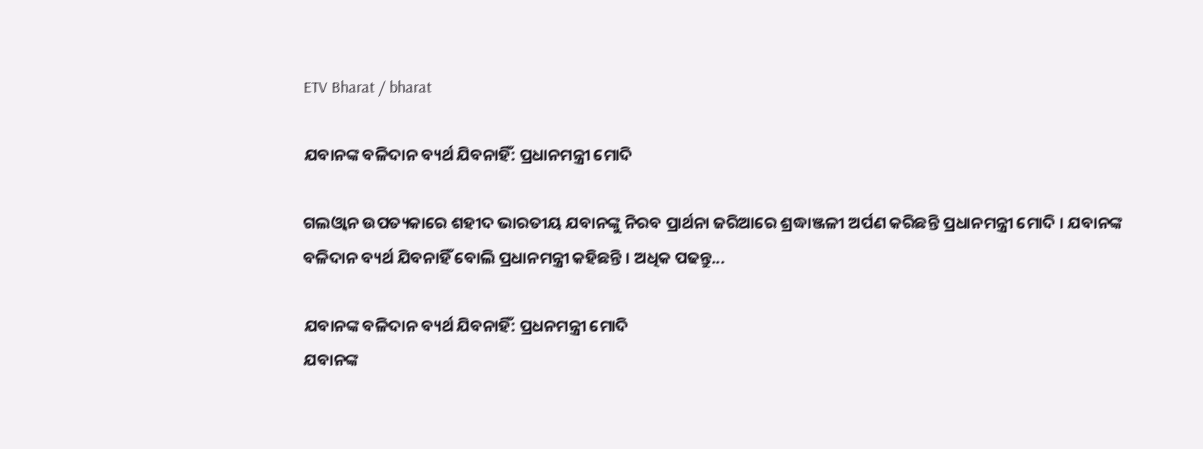ETV Bharat / bharat

ଯବାନଙ୍କ ବଳିଦାନ ବ୍ୟର୍ଥ ଯିବନାହିଁ: ପ୍ରଧାନମନ୍ତ୍ରୀ ମୋଦି

ଗଲଓ୍ବାନ ଉପତ୍ୟକାରେ ଶହୀଦ ଭାରତୀୟ ଯବାନଙ୍କୁ ନିରବ ପ୍ରାର୍ଥନା ଜରିଆରେ ଶ୍ରଦ୍ଧାଞ୍ଜଳୀ ଅର୍ପଣ କରିଛନ୍ତି ପ୍ରଧାନମନ୍ତ୍ରୀ ମୋଦି । ଯବାନଙ୍କ ବଳିଦାନ ବ୍ୟର୍ଥ ଯିବନାହିଁ ବୋଲି ପ୍ରଧାନମନ୍ତ୍ରୀ କହିଛନ୍ତି । ଅଧିକ ପଢନ୍ତୁ...

ଯବାନଙ୍କ ବଳିଦାନ ବ୍ୟର୍ଥ ଯିବନାହିଁ: ପ୍ରଧନମନ୍ତ୍ରୀ ମୋଦି
ଯବାନଙ୍କ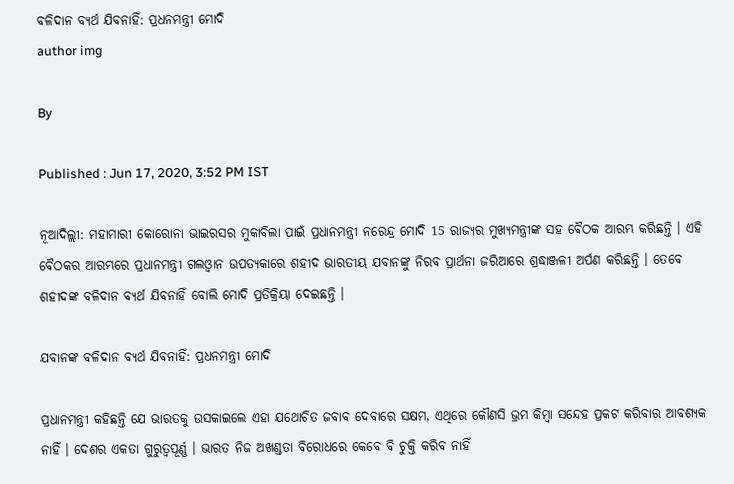ବଳିଦାନ ବ୍ୟର୍ଥ ଯିବନାହିଁ: ପ୍ରଧନମନ୍ତ୍ରୀ ମୋଦି
author img

By

Published : Jun 17, 2020, 3:52 PM IST

ନୂଆଦିଲ୍ଲୀ: ମହାମାରୀ କୋରୋନା ଭାଇରସର ମୁକାବିଲା ପାଇଁ ପ୍ରଧାନମନ୍ତ୍ରୀ ନରେନ୍ଦ୍ର ମୋଦି 15 ରାଜ୍ୟର ମୁଖ୍ୟମନ୍ତ୍ରୀଙ୍କ ସହ ବୈଠକ ଆରମ୍ଭ କରିଛନ୍ତି । ଏହି ବୈଠକର ଆରମ୍ଭରେ ପ୍ରଧାନମନ୍ତ୍ରୀ ଗଲଓ୍ବାନ ଉପତ୍ୟକାରେ ଶହୀଦ ଭାରତୀୟ ଯବାନଙ୍କୁ ନିରବ ପ୍ରାର୍ଥନା ଜରିଆରେ ଶ୍ରଦ୍ଧାଞ୍ଜଳୀ ଅର୍ପଣ କରିଛନ୍ତି । ତେବେ ଶହୀଦଙ୍କ ବଳିଦାନ ବ୍ୟର୍ଥ ଯିବନାହିଁ ବୋଲି ମୋଦି ପ୍ରତିକ୍ରିୟା ଦେଇଛନ୍ତି ।

ଯବାନଙ୍କ ବଳିଦାନ ବ୍ୟର୍ଥ ଯିବନାହିଁ: ପ୍ରଧନମନ୍ତ୍ରୀ ମୋଦି

ପ୍ରଧାନମନ୍ତ୍ରୀ କହିଛନ୍ତି ଯେ ଭାରତକୁ ଉସକାଇଲେ ଏହା ଯଥୋଚିତ ଜବାବ ଦେବାରେ ସକ୍ଷମ, ଏଥିରେ କୌଣସି ଭ୍ରମ କିମ୍ବା ସନ୍ଦେହ ପ୍ରକଟ କରିବାର ଆବଶ୍ୟକ ନାହିଁ । ଦେଶର ଏକତା ଗୁରୁତ୍ବପୂର୍ଣ୍ଣ । ଭାରତ ନିଜ ଅଖଣ୍ଡତା ବିରୋଧରେ କେବେ ବି ଚୁକ୍ତି କରିବ ନାହିଁ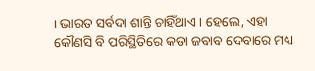। ଭାରତ ସର୍ବଦା ଶାନ୍ତି ଚାହିଁଥାଏ । ହେଲେ, ଏହା କୌଣସି ବି ପରିସ୍ଥିତିରେ କଡା ଜବାବ ଦେବାରେ ମଧ୍ୟ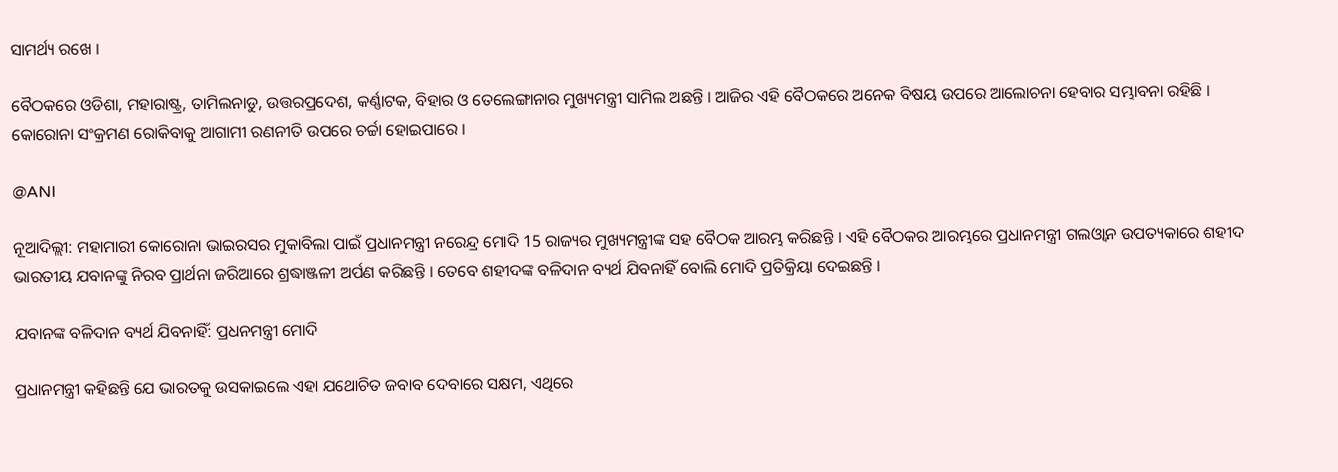ସାମର୍ଥ୍ୟ ରଖେ ।

ବୈଠକରେ ଓଡିଶା, ମହାରାଷ୍ଟ୍ର, ତାମିଲନାଡୁ, ଉତ୍ତରପ୍ରଦେଶ, କର୍ଣ୍ଣାଟକ, ବିହାର ଓ ତେଲେଙ୍ଗାନାର ମୁଖ୍ୟମନ୍ତ୍ରୀ ସାମିଲ ଅଛନ୍ତି । ଆଜିର ଏହି ବୈଠକରେ ଅନେକ ବିଷୟ ଉପରେ ଆଲୋଚନା ହେବାର ସମ୍ଭାବନା ରହିଛି । କୋରୋନା ସଂକ୍ରମଣ ରୋକିବାକୁ ଆଗାମୀ ରଣନୀତି ଉପରେ ଚର୍ଚ୍ଚା ହୋଇପାରେ ।

@ANI

ନୂଆଦିଲ୍ଲୀ: ମହାମାରୀ କୋରୋନା ଭାଇରସର ମୁକାବିଲା ପାଇଁ ପ୍ରଧାନମନ୍ତ୍ରୀ ନରେନ୍ଦ୍ର ମୋଦି 15 ରାଜ୍ୟର ମୁଖ୍ୟମନ୍ତ୍ରୀଙ୍କ ସହ ବୈଠକ ଆରମ୍ଭ କରିଛନ୍ତି । ଏହି ବୈଠକର ଆରମ୍ଭରେ ପ୍ରଧାନମନ୍ତ୍ରୀ ଗଲଓ୍ବାନ ଉପତ୍ୟକାରେ ଶହୀଦ ଭାରତୀୟ ଯବାନଙ୍କୁ ନିରବ ପ୍ରାର୍ଥନା ଜରିଆରେ ଶ୍ରଦ୍ଧାଞ୍ଜଳୀ ଅର୍ପଣ କରିଛନ୍ତି । ତେବେ ଶହୀଦଙ୍କ ବଳିଦାନ ବ୍ୟର୍ଥ ଯିବନାହିଁ ବୋଲି ମୋଦି ପ୍ରତିକ୍ରିୟା ଦେଇଛନ୍ତି ।

ଯବାନଙ୍କ ବଳିଦାନ ବ୍ୟର୍ଥ ଯିବନାହିଁ: ପ୍ରଧନମନ୍ତ୍ରୀ ମୋଦି

ପ୍ରଧାନମନ୍ତ୍ରୀ କହିଛନ୍ତି ଯେ ଭାରତକୁ ଉସକାଇଲେ ଏହା ଯଥୋଚିତ ଜବାବ ଦେବାରେ ସକ୍ଷମ, ଏଥିରେ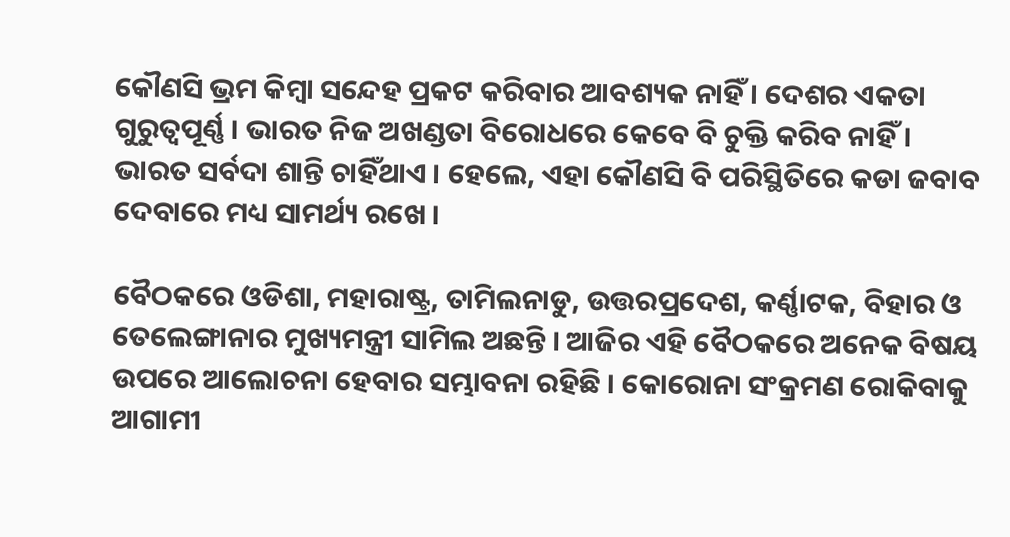କୌଣସି ଭ୍ରମ କିମ୍ବା ସନ୍ଦେହ ପ୍ରକଟ କରିବାର ଆବଶ୍ୟକ ନାହିଁ । ଦେଶର ଏକତା ଗୁରୁତ୍ବପୂର୍ଣ୍ଣ । ଭାରତ ନିଜ ଅଖଣ୍ଡତା ବିରୋଧରେ କେବେ ବି ଚୁକ୍ତି କରିବ ନାହିଁ । ଭାରତ ସର୍ବଦା ଶାନ୍ତି ଚାହିଁଥାଏ । ହେଲେ, ଏହା କୌଣସି ବି ପରିସ୍ଥିତିରେ କଡା ଜବାବ ଦେବାରେ ମଧ୍ୟ ସାମର୍ଥ୍ୟ ରଖେ ।

ବୈଠକରେ ଓଡିଶା, ମହାରାଷ୍ଟ୍ର, ତାମିଲନାଡୁ, ଉତ୍ତରପ୍ରଦେଶ, କର୍ଣ୍ଣାଟକ, ବିହାର ଓ ତେଲେଙ୍ଗାନାର ମୁଖ୍ୟମନ୍ତ୍ରୀ ସାମିଲ ଅଛନ୍ତି । ଆଜିର ଏହି ବୈଠକରେ ଅନେକ ବିଷୟ ଉପରେ ଆଲୋଚନା ହେବାର ସମ୍ଭାବନା ରହିଛି । କୋରୋନା ସଂକ୍ରମଣ ରୋକିବାକୁ ଆଗାମୀ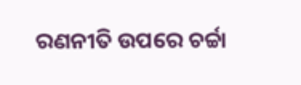ରଣନୀତି ଉପରେ ଚର୍ଚ୍ଚା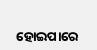ହୋଇପାରେ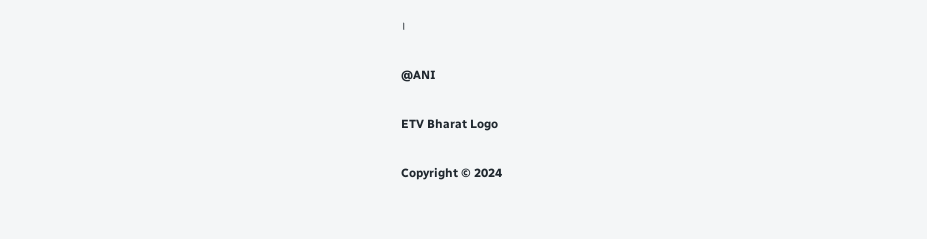।

@ANI

ETV Bharat Logo

Copyright © 2024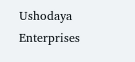Ushodaya Enterprises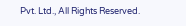Pvt. Ltd., All Rights Reserved.